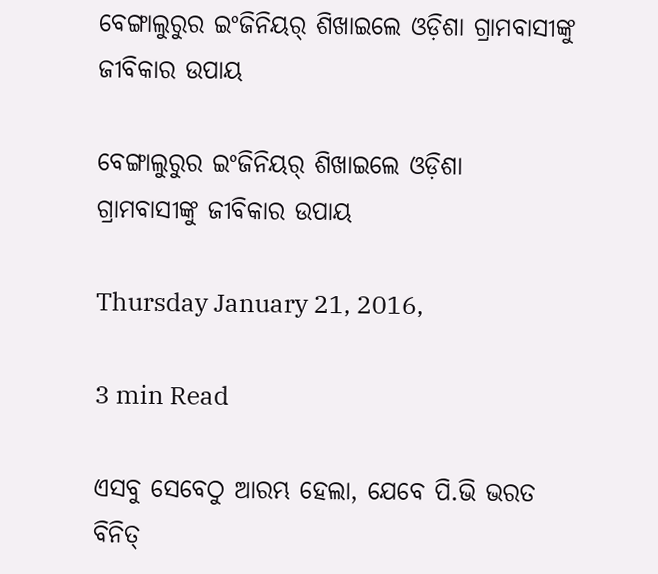ବେଙ୍ଗାଲୁରୁର ଇଂଜିନିୟର୍ ଶିଖାଇଲେ ଓଡ଼ିଶା ଗ୍ରାମବାସୀଙ୍କୁ ଜୀବିକାର ଉପାୟ

ବେଙ୍ଗାଲୁରୁର ଇଂଜିନିୟର୍ ଶିଖାଇଲେ ଓଡ଼ିଶା  ଗ୍ରାମବାସୀଙ୍କୁ ଜୀବିକାର ଉପାୟ

Thursday January 21, 2016,

3 min Read

ଏସବୁ ସେବେଠୁ ଆରମ୍ଭ ହେଲା, ଯେବେ ପି.ଭି ଭରତ ବିନିତ୍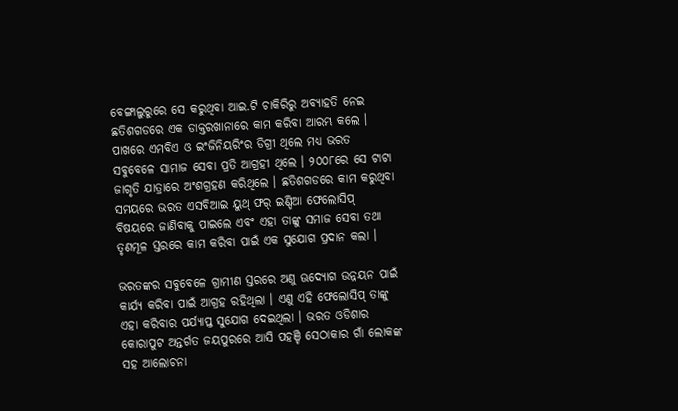ବେଙ୍ଗାଲୁରୁରେ ସେ କରୁଥିବା ଆଇ.ଟି ଚାକିରିରୁ ଅବ୍ୟାହତି ନେଇ ଛତିଶଗଡରେ ଏକ ଡାକ୍ତରଖାନାରେ କାମ କରିବା ଆରମ୍ଭ କଲେ । ପାଖରେ ଏମବିଏ ଓ ଇଂଜିନିୟରିଂର ଡିଗ୍ରୀ ଥିଲେ ମଧ୍ୟ ଭରତ ସବୁବେଳେ ସାମାଜ ସେବା ପ୍ରତି ଆଗ୍ରହୀ ଥିଲେ । ୨୦୦୮ରେ ସେ ଟାଟା ଜାଗୃତି ଯାତ୍ରାରେ ଅଂଶଗ୍ରହଣ କରିଥିଲେ । ଛତିଶଗଡରେ କାମ କରୁଥିବା ସମୟରେ ଭରତ ଏସବିଆଇ ୟୁଥ୍ ଫର୍ ଇଣ୍ଡିଆ ଫେଲୋସିପ୍ ବିଷୟରେ ଜାଣିବାକୁ ପାଇଲେ ଏବଂ ଏହା ତାଙ୍କୁ ସମାଜ ସେବା ତଥା ତୃଣମୂଳ ସ୍ତରରେ କାମ କରିବା ପାଇଁ ଏକ ସୁଯୋଗ ପ୍ରଦାନ କଲା ।

ଭରତଙ୍କର ସବୁବେଳେ ଗ୍ରାମୀଣ ସ୍ତରରେ ଅଣୁ ଊଦ୍ୟୋଗ ଉନ୍ନୟନ ପାଇଁ କାର୍ଯ୍ୟ କରିବା ପାଇଁ ଆଗ୍ରହ ରହିଥିଲା । ଏଣୁ ଏହି ଫେଲୋସିପ୍ ତାଙ୍କୁ ଏହା କରିବାର ପର୍ଯ୍ୟାପ୍ତ ସୁଯୋଗ ଦେଇଥିଲା । ଭରତ ଓଡିଶାର କୋରାପୁଟ ଅନ୍ତର୍ଗତ ଜୟପୁରରେ ଆସି ପହଞ୍ଚି ସେଠାକାର ଗାଁ ଲୋକଙ୍କ ସହ ଆଲୋଚନା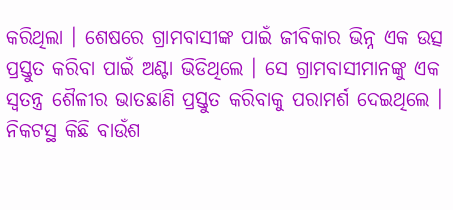କରିଥିଲା । ଶେଷରେ ଗ୍ରାମବାସୀଙ୍କ ପାଇଁ ଜୀବିକାର ଭିନ୍ନ ଏକ ଉତ୍ସ ପ୍ରସ୍ତୁତ କରିବା ପାଇଁ ଅଣ୍ଟା ଭିଡିଥିଲେ । ସେ ଗ୍ରାମବାସୀମାନଙ୍କୁ ଏକ ସ୍ୱତନ୍ତ୍ର ଶୈଳୀର ଭାତଛାଣି ପ୍ରସ୍ତୁତ କରିବାକୁ ପରାମର୍ଶ ଦେଇଥିଲେ । ନିକଟସ୍ଥ କିଛି ବାଉଁଶ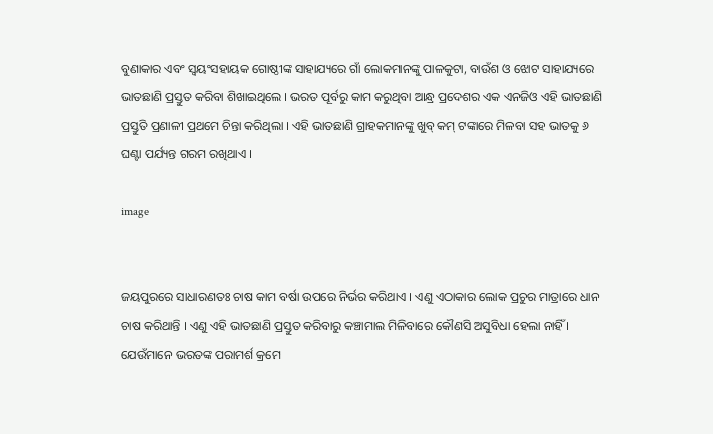ବୁଣାକାର ଏବଂ ସ୍ୱୟଂସହାୟକ ଗୋଷ୍ଠୀଙ୍କ ସାହାଯ୍ୟରେ ଗାଁ ଲୋକମାନଙ୍କୁ ପାଳକୁଟା, ବାଉଁଶ ଓ ଝୋଟ ସାହାଯ୍ୟରେ ଭାତଛାଣି ପ୍ରସ୍ତୁତ କରିବା ଶିଖାଇଥିଲେ । ଭରତ ପୂର୍ବରୁ କାମ କରୁଥିବା ଆନ୍ଧ୍ର ପ୍ରଦେଶର ଏକ ଏନଜିଓ ଏହି ଭାତଛାଣି ପ୍ରସ୍ତୁତି ପ୍ରଣାଳୀ ପ୍ରଥମେ ଚିନ୍ତା କରିଥିଲା । ଏହି ଭାତଛାଣି ଗ୍ରାହକମାନଙ୍କୁ ଖୁବ୍ କମ୍ ଟଙ୍କାରେ ମିଳବା ସହ ଭାତକୁ ୬ ଘଣ୍ଟା ପର୍ଯ୍ୟନ୍ତ ଗରମ ରଖିଥାଏ ।

image


ଜୟପୁରରେ ସାଧାରଣତଃ ଚାଷ କାମ ବର୍ଷା ଉପରେ ନିର୍ଭର କରିଥାଏ । ଏଣୁ ଏଠାକାର ଲୋକ ପ୍ରଚୁର ମାତ୍ରାରେ ଧାନ ଚାଷ କରିଥାନ୍ତି । ଏଣୁ ଏହି ଭାତଛାଣି ପ୍ରସ୍ତୁତ କରିବାରୁ କଞ୍ଚାମାଲ ମିଳିବାରେ କୌଣସି ଅସୁବିଧା ହେଲା ନାହିଁ । ଯେଉଁମାନେ ଭରତଙ୍କ ପରାମର୍ଶ କ୍ରମେ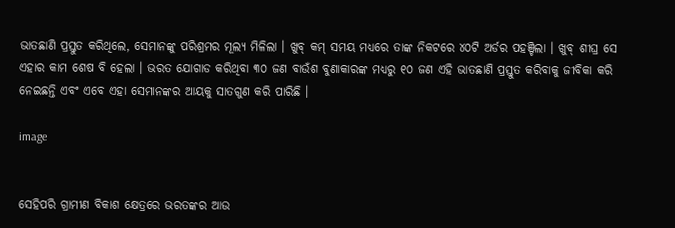ଭାତଛାଣି ପ୍ରସ୍ତୁତ କରିଥିଲେ, ସେମାନଙ୍କୁ ପରିଶ୍ରମର ମୂଲ୍ୟ ମିଳିଲା । ଖୁବ୍ କମ୍ ସମୟ ମଧ୍ୟରେ ତାଙ୍କ ନିକଟରେ ୪୦ଟି ଅର୍ଡର ପହଞ୍ଚିଲା । ଖୁବ୍ ଶୀଘ୍ର ସେ ଏହାର କାମ ଶେଷ ବି ହେଲା । ଭରତ ଯୋଗାଡ କରିଥିବା ୩୦ ଜଣ ବାଉଁଶ ବୁଣାକାରଙ୍କ ମଧ୍ୟରୁ ୧୦ ଜଣ ଏହି ଭାତଛାଣି ପ୍ରସ୍ତୁତ କରିବାକୁ ଜୀବିକା କରି ନେଇଛନ୍ତି ଏବଂ ଏବେ ଏହା ସେମାନଙ୍କର ଆୟକୁ ସାତଗୁଣ କରି ପାରିଛି ।

image


ସେହିପରି ଗ୍ରାମୀଣ ବିକାଶ କ୍ଷେତ୍ରରେ ଭରତଙ୍କର ଆଉ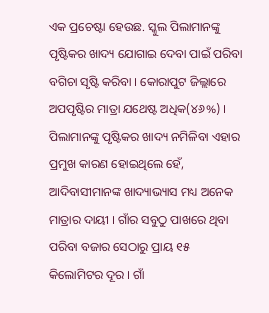ଏକ ପ୍ରଚେଷ୍ଟା ହେଉଛ. ସ୍କୁଲ ପିଲାମାନଙ୍କୁ ପୃଷ୍ଟିକର ଖାଦ୍ୟ ଯୋଗାଇ ଦେବା ପାଇଁ ପରିବା ବଗିଚା ସୃଷ୍ଟି କରିବା । କୋରାପୁଟ ଜିଲ୍ଲାରେ ଅପପୃଷ୍ଟିର ମାତ୍ରା ଯଥେଷ୍ଟ ଅଧିକ(୪୬%) । ପିଲାମାନଙ୍କୁ ପୃଷ୍ଟିକର ଖାଦ୍ୟ ନମିଳିବା ଏହାର ପ୍ରମୁଖ କାରଣ ହୋଇଥିଲେ ହେଁ, ଆଦିବାସୀମାନଙ୍କ ଖାଦ୍ୟାଭ୍ୟାସ ମଧ୍ୟ ଅନେକ ମାତ୍ରାର ଦାୟୀ । ଗାଁର ସବୁଠୁ ପାଖରେ ଥିବା ପରିବା ବଜାର ସେଠାରୁ ପ୍ରାୟ ୧୫ କିଲୋମିଟର ଦୂର । ଗାଁ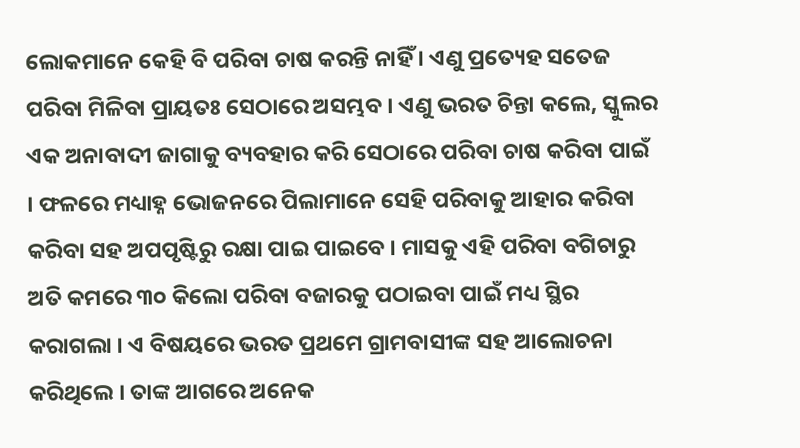ଲୋକମାନେ କେହି ବି ପରିବା ଚାଷ କରନ୍ତି ନାହିଁ । ଏଣୁ ପ୍ରତ୍ୟେହ ସତେଜ ପରିବା ମିଳିବା ପ୍ରାୟତଃ ସେଠାରେ ଅସମ୍ଭବ । ଏଣୁ ଭରତ ଚିନ୍ତା କଲେ, ସ୍କୁଲର ଏକ ଅନାବାଦୀ ଜାଗାକୁ ବ୍ୟବହାର କରି ସେଠାରେ ପରିବା ଚାଷ କରିବା ପାଇଁ । ଫଳରେ ମଧ୍ୟାହ୍ନ ଭୋଜନରେ ପିଲାମାନେ ସେହି ପରିବାକୁ ଆହାର କରିବା କରିବା ସହ ଅପପୃଷ୍ଟିରୁ ରକ୍ଷା ପାଇ ପାଇବେ । ମାସକୁ ଏହି ପରିବା ବଗିଚାରୁ ଅତି କମରେ ୩୦ କିଲୋ ପରିବା ବଜାରକୁ ପଠାଇବା ପାଇଁ ମଧ୍ୟ ସ୍ଥିର କରାଗଲା । ଏ ବିଷୟରେ ଭରତ ପ୍ରଥମେ ଗ୍ରାମବାସୀଙ୍କ ସହ ଆଲୋଚନା କରିଥିଲେ । ତାଙ୍କ ଆଗରେ ଅନେକ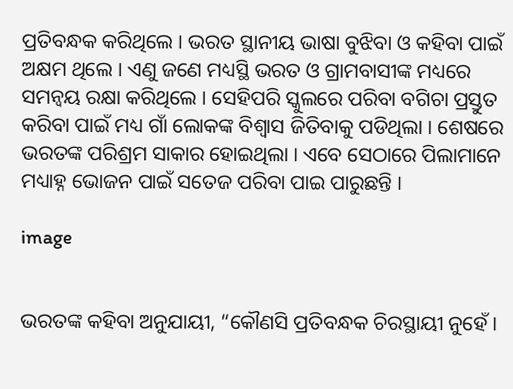ପ୍ରତିବନ୍ଧକ କରିଥିଲେ । ଭରତ ସ୍ଥାନୀୟ ଭାଷା ବୁଝିବା ଓ କହିବା ପାଇଁ ଅକ୍ଷମ ଥିଲେ । ଏଣୁ ଜଣେ ମଧ୍ୟସ୍ଥି ଭରତ ଓ ଗ୍ରାମବାସୀଙ୍କ ମଧ୍ୟରେ ସମନ୍ୱୟ ରକ୍ଷା କରିଥିଲେ । ସେହିପରି ସ୍କୁଲରେ ପରିବା ବଗିଚା ପ୍ରସ୍ତୁତ କରିବା ପାଇଁ ମଧ୍ୟ ଗାଁ ଲୋକଙ୍କ ବିଶ୍ୱାସ ଜିତିବାକୁ ପଡିଥିଲା । ଶେଷରେ ଭରତଙ୍କ ପରିଶ୍ରମ ସାକାର ହୋଇଥିଲା । ଏବେ ସେଠାରେ ପିଲାମାନେ ମଧ୍ୟାହ୍ନ ଭୋଜନ ପାଇଁ ସତେଜ ପରିବା ପାଇ ପାରୁଛନ୍ତି ।

image


ଭରତଙ୍କ କହିବା ଅନୁଯାୟୀ, “କୌଣସି ପ୍ରତିବନ୍ଧକ ଚିରସ୍ଥାୟୀ ନୁହେଁ ।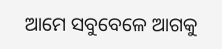ଆମେ ସବୁବେଳେ ଆଗକୁ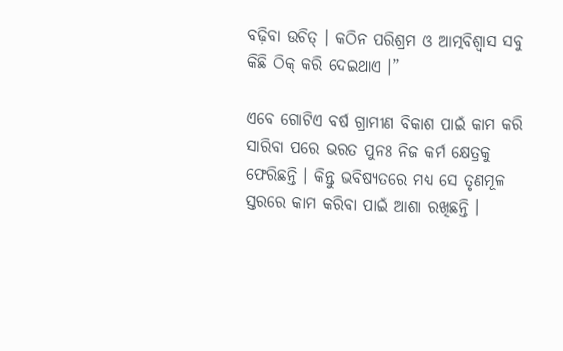ବଢ଼ିବା ଉଚିତ୍ । କଠିନ ପରିଶ୍ରମ ଓ ଆତ୍ମବିଶ୍ୱାସ ସବୁ କିଛି ଠିକ୍ କରି ଦେଇଥାଏ ।”

ଏବେ ଗୋଟିଏ ବର୍ଷ ଗ୍ରାମୀଣ ବିକାଶ ପାଇଁ କାମ କରି ସାରିବା ପରେ ଭରତ ପୁନଃ ନିଜ କର୍ମ କ୍ଷେତ୍ରକୁ ଫେରିଛନ୍ତି । କିନ୍ତୁ ଭବିଷ୍ୟତରେ ମଧ୍ୟ ସେ ତୃଣମୂଳ ସ୍ତରରେ କାମ କରିବା ପାଇଁ ଆଶା ରଖିଛନ୍ତି ।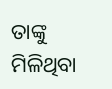ତାଙ୍କୁ ମିଳିଥିବା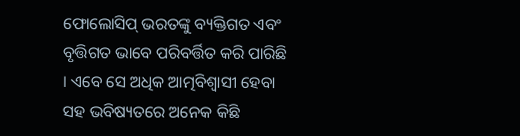ଫୋଲୋସିପ୍ ଭରତଙ୍କୁ ବ୍ୟକ୍ତିଗତ ଏବଂ ବୃତ୍ତିଗତ ଭାବେ ପରିବର୍ତ୍ତିତ କରି ପାରିଛି । ଏବେ ସେ ଅଧିକ ଆତ୍ମବିଶ୍ୱାସୀ ହେବା ସହ ଭବିଷ୍ୟତରେ ଅନେକ କିଛି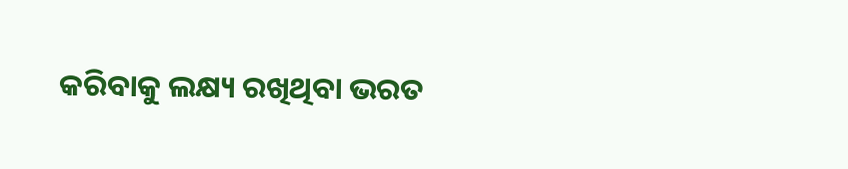କରିବାକୁ ଲକ୍ଷ୍ୟ ରଖିଥିବା ଭରତ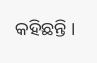କହିଛନ୍ତି ।